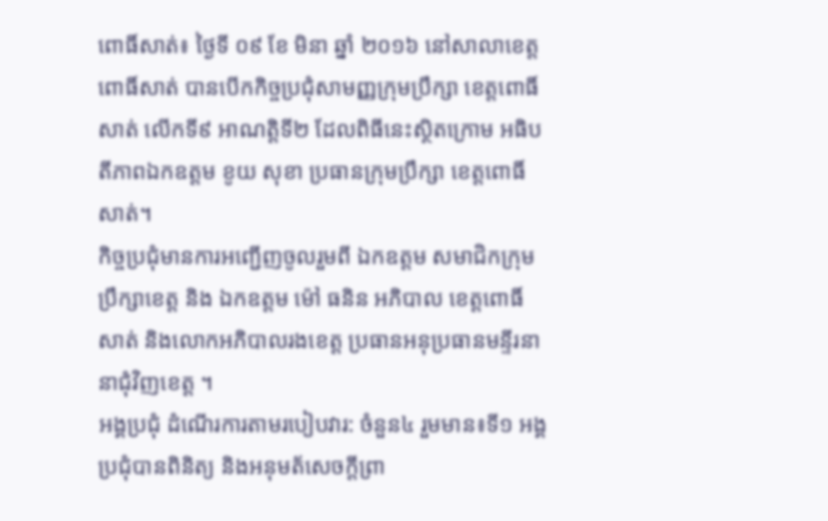ពោធិ៍សាត់៖ ថ្ងៃទី ០៩ ខែ មិនា ឆ្នាំ ២០១៦ នៅសាលាខេត្តពោធិ៍សាត់ បានបើកកិច្ចប្រជុំសាមញ្ញក្រុមប្រឹក្សា ខេត្តពោធិ៍សាត់ លើកទី៩ អាណត្តិទី២ ដែលពិធីនេះស្ថិតក្រោម អធិបតីភាពឯកឧត្តម ខូយ សុខា ប្រធានក្រុមប្រឹក្សា ខេត្តពោធិ៍សាត់។
កិច្ចប្រជុំមានការអញ្ជើញចូលរួមពី ឯកឧត្តម សមាជិកក្រុមប្រឹក្សាខេត្ត និង ឯកឧត្តម ម៉ៅ ធនិន អភិបាល ខេត្តពោធិ៍សាត់ និងលោកអភិបាលរងខេត្ត ប្រធានអនុប្រធានមន្ទីរនានាជុំវិញខេត្ត ។
អង្គប្រជុំ ដំណើរការតាមរបៀបវារ: ចំនួន៤ រួមមាន៖ទី១ អង្គប្រជុំបានពិនិត្យ និងអនុមត័សេចក្តីព្រា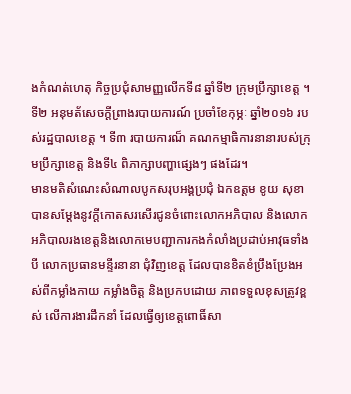ងកំណត់ហេតុ កិច្ចប្រជុំសាមញ្ញលើកទី៨ ឆ្នាំទី២ ក្រុមប្រឹក្សាខេត្ត ។ ទី២ អនុមត័សេចក្តីព្រាងរបាយការណ៍ ប្រចាំខែកុម្ភៈ ឆ្នាំ២០១៦ របស់រដ្ឋបាលខេត្ត ។ ទី៣ របាយការណ៏ គណកម្មាធិការនានារបស់ក្រុមប្រឹក្សាខេត្ត និងទី៤ ពិភាក្សាបញ្ហាផ្សេងៗ ផងដែរ។
មានមតិសំណេះសំណាលបូកសរុបអង្គប្រជុំ ឯកឧត្តម ខូយ សុខា បានសម្តែងនូវក្តីកោតសរសើរជូនចំពោះលោកអភិបាល និងលោកអភិបាលរងខេត្តនិងលោកមេបញ្ជាការកងកំលាំងប្រដាប់អាវុធទាំងបី លោកប្រធានមន្ទីរនានា ជុំវិញខេត្ត ដែលបានខិតខំប្រឹងប្រែងអស់ពីកម្លាំងកាយ កម្លាំងចិត្ត និងប្រកបដោយ ភាពទទួលខុសត្រូវខ្ពស់ លើការងារដឹកនាំ ដែលធ្វើឲ្យខេត្តពោធិ៍សា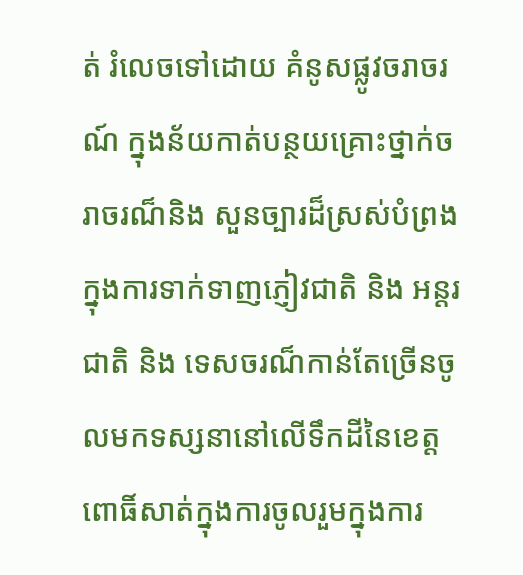ត់ រំលេចទៅដោយ គំនូសផ្លូវចរាចរណ៍ ក្នុងន័យកាត់បន្ថយគ្រោះថ្នាក់ចរាចរណ៏និង សួនច្បារដ៏ស្រស់បំព្រង ក្នុងការទាក់ទាញភ្ញៀវជាតិ និង អន្តរជាតិ និង ទេសចរណ៏កាន់តែច្រើនចូលមកទស្សនានៅលើទឹកដីនៃខេត្តពោធិ៍សាត់ក្នុងការចូលរួមក្នុងការ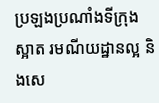ប្រឡងប្រណាំងទីក្រុងស្អាត រមណីយដ្ឋានល្អ និងសេ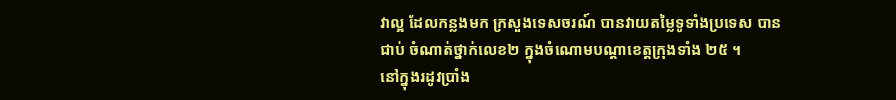វាល្អ ដែលកន្លងមក ក្រសួងទេសចរណ៍ បានវាយតម្លៃទូទាំងប្រទេស បានជាប់ ចំណាត់ថ្នាក់លេខ២ ក្នុងចំណោមបណ្តាខេត្តក្រុងទាំង ២៥ ។
នៅក្នុងរដូវប្រាំង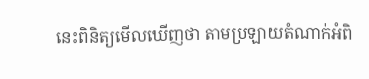នេះពិនិត្យមើលឃើញថា តាមប្រឡាយតំណាក់អំពិ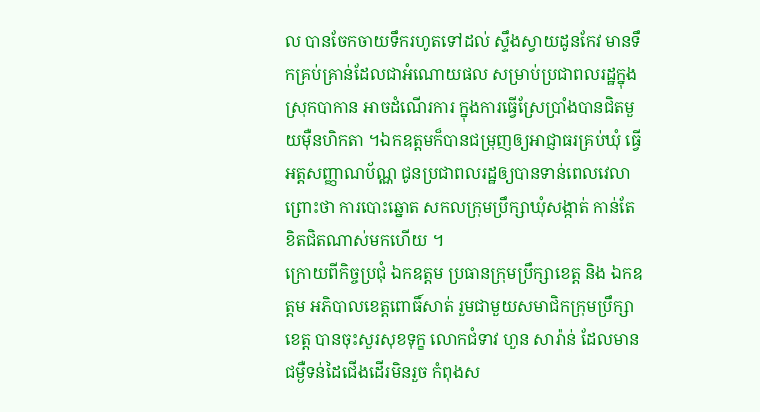ល បានចែកចាយទឹករហូតទៅដល់ ស្ទឹងស្វាយដូនកែវ មានទឹកគ្រប់គ្រាន់ដែលជាអំណោយផល សម្រាប់ប្រជាពលរដ្ឋក្នុងស្រុកបាកាន អាចដំណើរការ ក្នុងការធ្វើស្រែប្រាំងបានជិតមួយម៉ឺនហិកតា ។ឯកឧត្តមក៏បានជម្រុញឲ្យអាជ្ញាធរគ្រប់ឃុំ ធ្វើអត្តសញ្ញាណប័ណ្ណ ជូនប្រជាពលរដ្ឋឲ្យបានទាន់ពេលវេលា ព្រោះថា ការបោះឆ្នោត សកលក្រុមប្រឹក្សាឃុំសង្កាត់ កាន់តែខិតជិតណាស់មកហើយ ។
ក្រោយពីកិច្ចប្រជុំ ឯកឧត្តម ប្រធានក្រុមប្រឹក្សាខេត្ត និង ឯកឧត្តម អភិបាលខេត្តពោធិ៍សាត់ រួមជាមួយសមាជិកក្រុមប្រឹក្សាខេត្ត បានចុះសួរសុខទុក្ខ លោកជំទាវ ហួន សារ៉ាន់ ដែលមានជម្ងឺទន់ដៃជើងដើរមិនរួច កំពុងស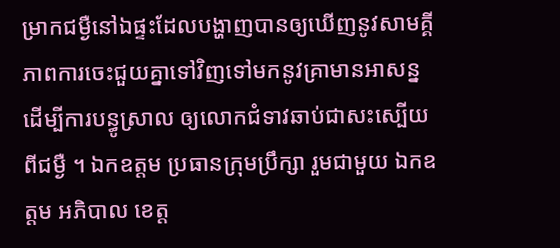ម្រាកជម្ងឺនៅឯផ្ទះដែលបង្ហាញបានឲ្យឃើញនូវសាមគ្គីភាពការចេះជួយគ្នាទៅវិញទៅមកនូវគ្រាមានអាសន្ន ដើម្បីការបន្ធូស្រាល ឲ្យលោកជំទាវឆាប់ជាសះស្បើយពីជម្ងឺ ។ ឯកឧត្តម ប្រធានក្រុមប្រឹក្សា រួមជាមួយ ឯកឧត្តម អភិបាល ខេត្ត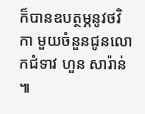ក៏បានឧបត្ថម្ភនូវថវិកា មួយចំនួនជូនលោកជំទាវ ហួន សារ៉ាន់ ៕